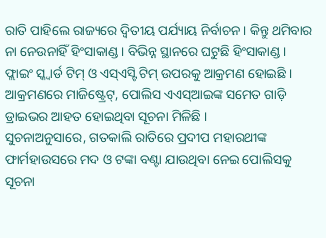ରାତି ପାହିଲେ ରାଜ୍ୟରେ ଦ୍ୱିତୀୟ ପର୍ଯ୍ୟାୟ ନିର୍ବାଚନ । କିନ୍ତୁ ଥମିବାର ନା ନେଉନାହିଁ ହିଂସାକାଣ୍ଡ । ବିଭିନ୍ନ ସ୍ଥାନରେ ଘଟୁଛି ହିଂସାକାଣ୍ଡ । ଫ୍ଲାଇଂ ସ୍କ୍ୱାର୍ଡ ଟିମ୍ ଓ ଏସ୍ଏସ୍ଟି ଟିମ୍ ଉପରକୁ ଆକ୍ରମଣ ହୋଇଛି । ଆକ୍ରମଣରେ ମାଜିଷ୍ଟ୍ରେଟ୍, ପୋଲିସ ଏଏସ୍ଆଇଙ୍କ ସମେତ ଗାଡ଼ି ଡ୍ରାଇଭର ଆହତ ହୋଇଥିବା ସୂଚନା ମିଳିଛି ।
ସୁଚନାଅନୁସାରେ, ଗତକାଲି ରାତିରେ ପ୍ରଦୀପ ମହାରଥୀଙ୍କ ଫାର୍ମହାଉସରେ ମଦ ଓ ଟଙ୍କା ବଣ୍ଟା ଯାଉଥିବା ନେଇ ପୋଲିସକୁ ସୂଚନା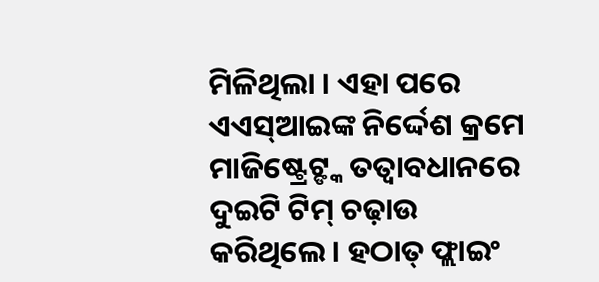ମିଳିଥିଲା । ଏହା ପରେ ଏଏସ୍ଆଇଙ୍କ ନିର୍ଦ୍ଦେଶ କ୍ରମେ ମାଜିଷ୍ଟ୍ରେଟ୍ଙ୍କ ତତ୍ୱାବଧାନରେ ଦୁଇଟି ଟିମ୍ ଚଢ଼ାଉ କରିଥିଲେ । ହଠାତ୍ ଫ୍ଲାଇଂ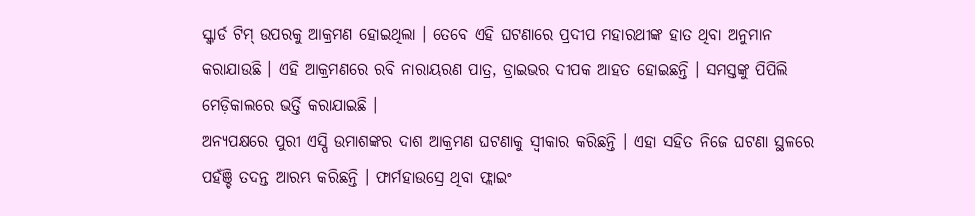ସ୍କ୍ୱାର୍ଡ ଟିମ୍ ଉପରକୁ ଆକ୍ରମଣ ହୋଇଥିଲା । ତେବେ ଏହି ଘଟଣାରେ ପ୍ରଦୀପ ମହାରଥୀଙ୍କ ହାତ ଥିବା ଅନୁମାନ କରାଯାଉଛି । ଏହି ଆକ୍ରମଣରେ ରବି ନାରାୟରଣ ପାତ୍ର, ଡ୍ରାଇଭର ଦୀପକ ଆହତ ହୋଇଛନ୍ତି । ସମସ୍ତଙ୍କୁ ପିପିଲି ମେଡ଼ିକାଲରେ ଭର୍ତ୍ତି କରାଯାଇଛି ।
ଅନ୍ୟପକ୍ଷରେ ପୁରୀ ଏସ୍ପି ଉମାଶଙ୍କର ଦାଶ ଆକ୍ରମଣ ଘଟଣାକୁ ସ୍ୱୀକାର କରିଛନ୍ତି । ଏହା ସହିତ ନିଜେ ଘଟଣା ସ୍ଥଳରେ ପହଁଞ୍ଚି ତଦନ୍ତ ଆରମ୍ଭ କରିଛନ୍ତି । ଫାର୍ମହାଉସ୍ରେ ଥିବା ଫ୍ଲାଇଂ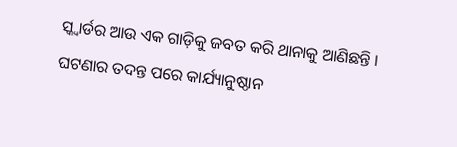ସ୍କ୍ୱାର୍ଡର ଆଉ ଏକ ଗାଡ଼ିକୁ ଜବତ କରି ଥାନାକୁ ଆଣିଛନ୍ତି । ଘଟଣାର ତଦନ୍ତ ପରେ କାର୍ଯ୍ୟାନୁଷ୍ଠାନ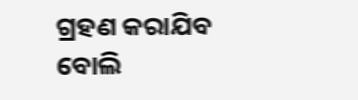ଗ୍ରହଣ କରାଯିବ ବୋଲି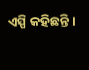ଏସ୍ପି କହିଛନ୍ତି ।